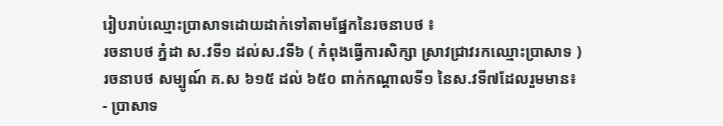រៀបរាប់ឈ្មោះប្រាសាទដោយដាក់ទៅតាមផ្នែកនៃរចនាបថ ៖
រចនាបថ ភ្នំដា ស.វទី១ ដល់ស.វទី៦ ( កំពុងធ្វើការសិក្សា ស្រាវជ្រាវរកឈ្មោះប្រាសាទ )
រចនាបថ សម្បូណ៍ គ.ស ៦១៥ ដល់ ៦៥០ ពាក់កណ្តាលទី១ នៃស.វទី៧ដែលរួមមាន៖
- ប្រាសាទ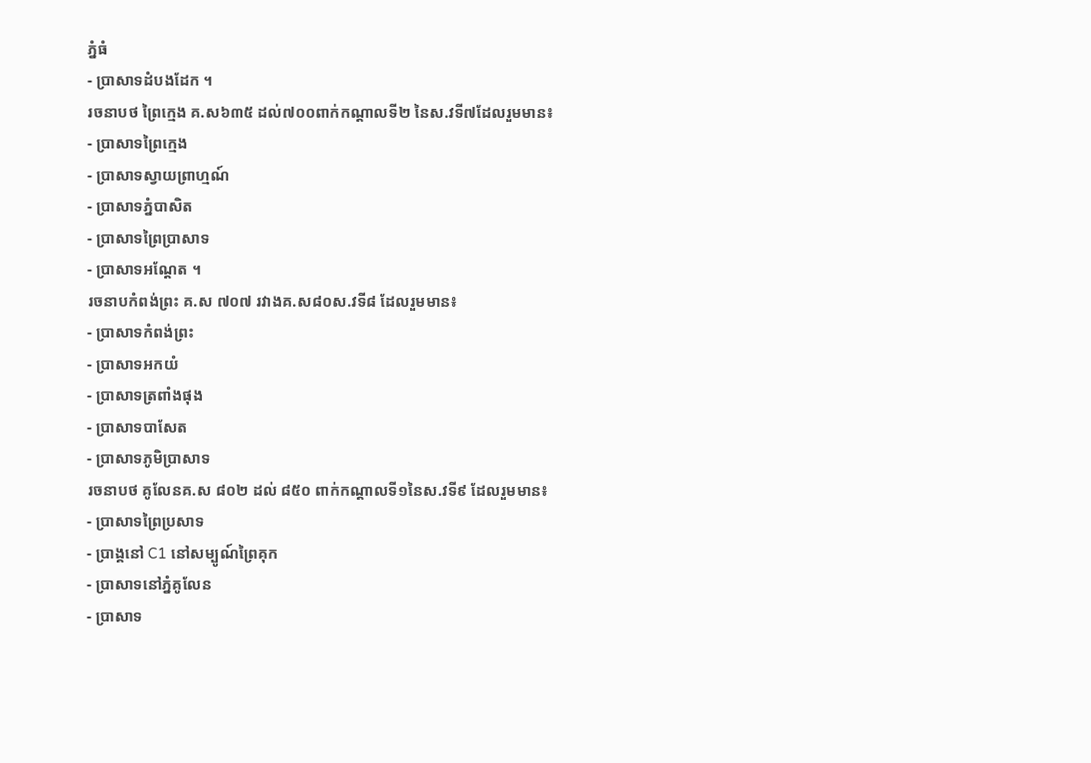ភ្នំធំ
- ប្រាសាទដំបងដែក ។
រចនាបថ ព្រៃក្មេង គ.ស៦៣៥ ដល់៧០០ពាក់កណ្តាលទី២ នៃស.វទី៧ដែលរួមមាន៖
- ប្រាសាទព្រៃក្មេង
- ប្រាសាទស្វាយព្រាហ្មណ៍
- ប្រាសាទភ្នំបាសិត
- ប្រាសាទព្រៃប្រាសាទ
- ប្រាសាទអណ្តែត ។
រចនាបកំពង់ព្រះ គ.ស ៧០៧ រវាងគ.ស៨០ស.វទី៨ ដែលរួមមាន៖
- ប្រាសាទកំពង់ព្រះ
- ប្រាសាទអកយំ
- ប្រាសាទត្រពាំងផុង
- ប្រាសាទបាសែត
- ប្រាសាទភូមិប្រាសាទ
រចនាបថ គូលែនគ.ស ៨០២ ដល់ ៨៥០ ពាក់កណ្តាលទី១នៃស.វទី៩ ដែលរួមមាន៖
- ប្រាសាទព្រៃប្រសាទ
- ប្រាង្គនៅ C1 នៅសម្បូណ៍ព្រៃគុក
- ប្រាសាទនៅភ្នំគូលែន
- ប្រាសាទ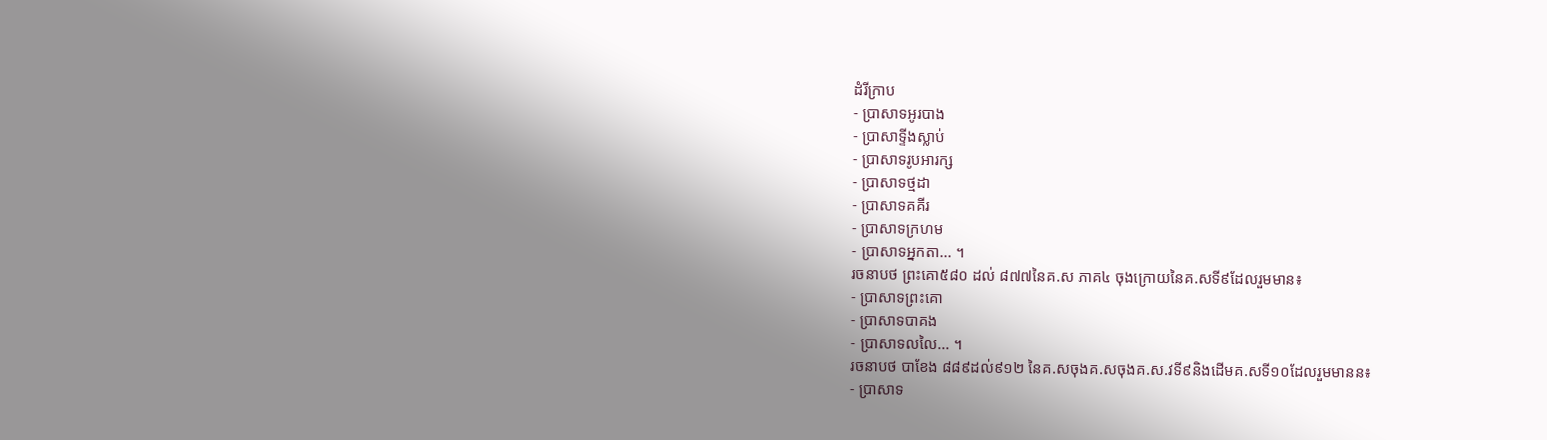ដំរីក្រាប
- ប្រាសាទអូរបាង
- ប្រាសាទ្ទីងស្លាប់
- ប្រាសាទរូបអារក្ស
- ប្រាសាទថ្មដា
- ប្រាសាទគគីរ
- ប្រាសាទក្រហម
- ប្រាសាទអ្នកតា... ។
រចនាបថ ព្រះគោ៥៨០ ដល់ ៨៧៧នៃគ.ស ភាគ៤ ចុងក្រោយនៃគ.សទី៩ដែលរួមមាន៖
- ប្រាសាទព្រះគោ
- ប្រាសាទបាគង
- ប្រាសាទលលៃ... ។
រចនាបថ បាខែង ៨៨៩ដល់៩១២ នៃគ.សចុងគ.សចុងគ.ស.វទី៩និងដើមគ.សទី១០ដែលរួមមានន៖
- ប្រាសាទ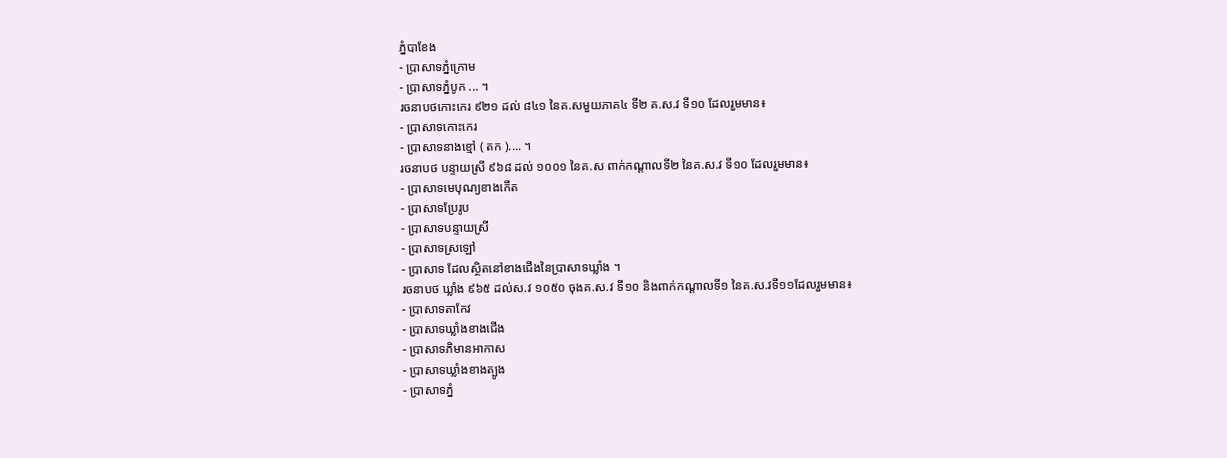ភ្នំបាខែង
- ប្រាសាទភ្នំក្រោម
- ប្រាសាទភ្នំបូក ... ។
រចនាបថកោះកេរ ៩២១ ដល់ ៨៤១ នៃគ.សមួយភាគ៤ ទី២ គ.ស.វ ទី១០ ដែលរួមមាន៖
- ប្រាសាទកោះកេរ
- ប្រាសាទនាងខ្មៅ ( តក ).... ។
រចនាបថ បន្ទាយស្រី ៩៦៨ ដល់ ១០០១ នៃគ.ស ពាក់កណ្តាលទី២ នៃគ.ស.វ ទី១០ ដែលរួមមាន៖
- ប្រាសាទមេបុណ្យខាងកើត
- ប្រាសាទប្រែរូប
- ប្រាសាទបន្ទាយស្រី
- ប្រាសាទស្រឡៅ
- ប្រាសាទ ដែលស្ថិតនៅខាងជើងនៃប្រាសាទឃ្លាំង ។
រចនាបថ ឃ្លាំង ៩៦៥ ដល់ស.វ ១០៥០ ចុងគ.ស.វ ទី១០ និងពាក់កណ្តាលទី១ នៃគ.ស.វទី១១ដែលរួមមាន៖
- ប្រាសាទតាកែវ
- ប្រាសាទឃ្លាំងខាងជើង
- ប្រាសាទភិមានអាកាស
- ប្រាសាទឃ្លាំងខាងត្បូង
- ប្រាសាទភ្នំ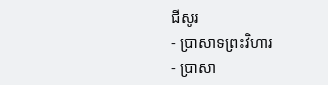ជីសូរ
- ប្រាសាទព្រះវិហារ
- ប្រាសា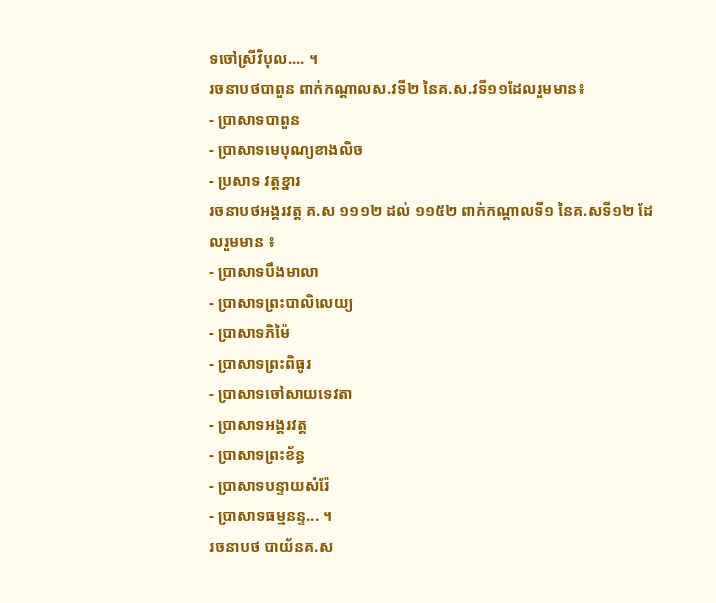ទចៅស្រីវិបុល.... ។
រចនាបថបាពួន ពាក់កណ្តាលស.វទី២ នៃគ.ស.វទី១១ដែលរួមមាន៖
- ប្រាសាទបាពួន
- ប្រាសាទមេបុណ្យខាងលិច
- ប្រសាទ វត្តខ្នារ
រចនាបថអង្គរវត្ត គ.ស ១១១២ ដល់ ១១៥២ ពាក់កណ្តាលទី១ នៃគ.សទី១២ ដែលរួមមាន ៖
- ប្រាសាទបឹងមាលា
- ប្រាសាទព្រះបាលិលេយ្យ
- ប្រាសាទភិម៉ៃ
- ប្រាសាទព្រះពិធូរ
- ប្រាសាទចៅសាយទេវតា
- ប្រាសាទអង្គរវត្ត
- ប្រាសាទព្រះខ័ន្ធ
- ប្រាសាទបន្ទាយសំរ៉ែ
- ប្រាសាទធម្មនន្ទ... ។
រចនាបថ បាយ័នគ.ស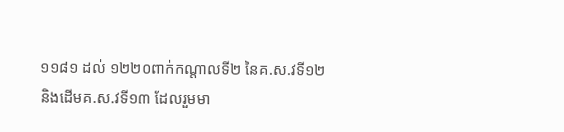១១៨១ ដល់ ១២២០ពាក់កណ្តាលទី២ នៃគ.ស.វទី១២ និងដើមគ.ស.វទី១៣ ដែលរួមមា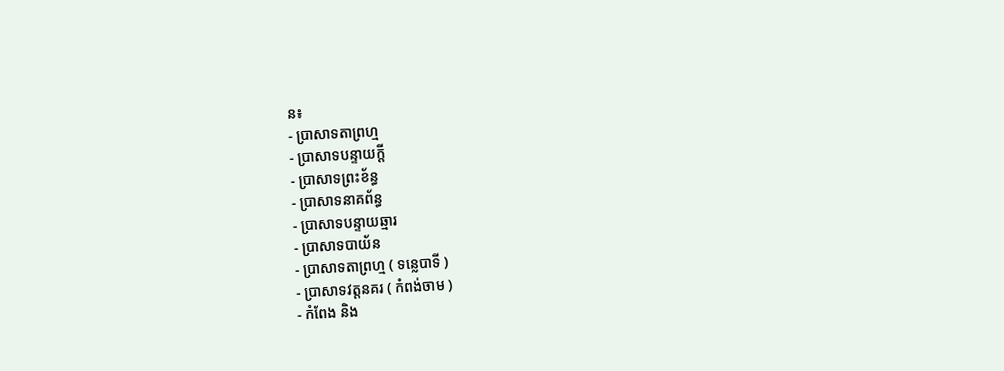ន៖
- ប្រាសាទតាព្រហ្ម
- ប្រាសាទបន្ទាយក្តី
- ប្រាសាទព្រះខ័ន្ធ
- ប្រាសាទនាគព័ន្ធ
- ប្រាសាទបន្ទាយឆ្មារ
- ប្រាសាទបាយ័ន
- ប្រាសាទតាព្រហ្ម ( ទន្លេបាទី )
- ប្រាសាទវត្តនគរ ( កំពង់ចាម )
- កំពែង និង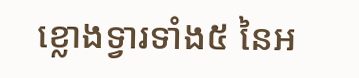ខ្លោងទ្វារទាំង៥ នៃអ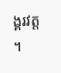ង្គរវត្ត ។